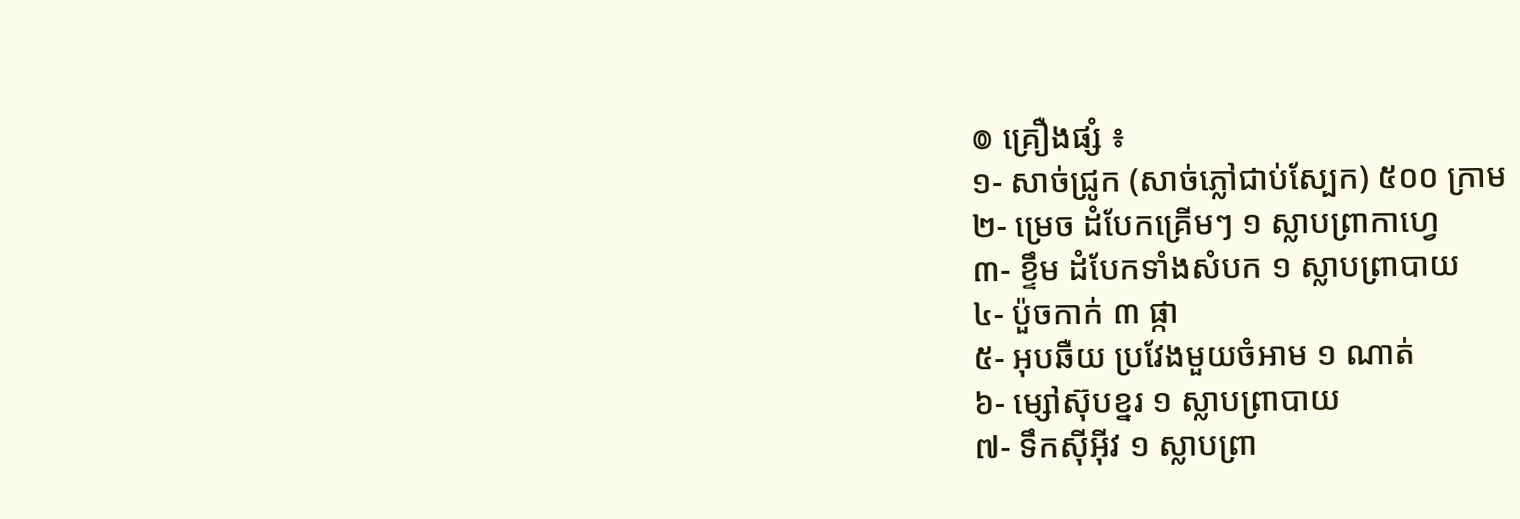៙ គ្រឿងផ្សំ ៖
១- សាច់ជ្រូក (សាច់ភ្លៅជាប់ស្បែក) ៥០០ ក្រាម
២- ម្រេច ដំបែកគ្រើមៗ ១ ស្លាបព្រាកាហ្វេ
៣- ខ្ទឹម ដំបែកទាំងសំបក ១ ស្លាបព្រាបាយ
៤- ប៉ួចកាក់ ៣ ផ្កា
៥- អុបឆឺយ ប្រវែងមួយចំអាម ១ ណាត់
៦- ម្សៅស៊ុបខ្នរ ១ ស្លាបព្រាបាយ
៧- ទឹកស៊ីអ៊ីវ ១ ស្លាបព្រា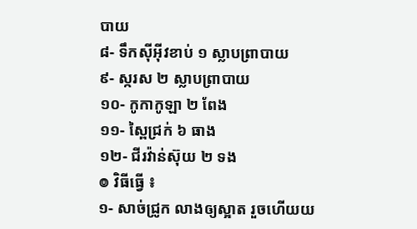បាយ
៨- ទឹកស៊ីអ៊ីវខាប់ ១ ស្លាបព្រាបាយ
៩- ស្ករស ២ ស្លាបព្រាបាយ
១០- កូកាកូឡា ២ ពែង
១១- ស្ពៃជ្រក់ ៦ ធាង
១២- ជីរវ៉ាន់ស៊ុយ ២ ទង
៙ វិធីធ្វើ ៖
១- សាច់ជ្រូក លាងឲ្យស្អាត រួចហើយយ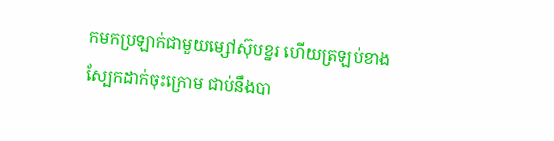កមកប្រឡាក់ជាមួយម្សៅស៊ុបខ្នរ ហើយត្រឡប់ខាងស្បែកដាក់ចុះក្រោម ជាប់នឹងបា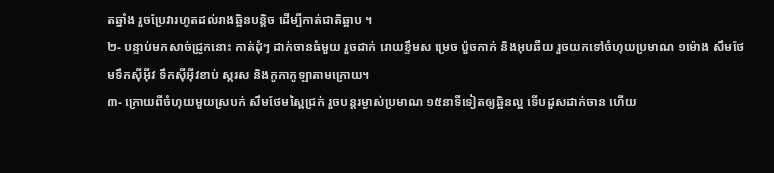តឆ្នាំង រួចប្រែវារហូតដល់រាងឆ្អិនបន្តិច ដើម្បីកាត់ជាតិឆ្អាប ។
២- បន្ទាប់មកសាច់ជ្រូកនោះ កាត់ដុំៗ ដាក់ចានធំមួយ រួចដាក់ រោយខ្ទឹមស ម្រេច ប៉ួចកាក់ និងអុបឆឺយ រួចយកទៅចំហុយប្រមាណ ១ម៉ោង សឹមថែមទឹកស៊ីអ៊ីវ ទឹកស៊ីអ៊ីវខាប់ ស្ករស និងកូកាកូឡាតាមក្រោយ។
៣- ក្រោយពីចំហុយមួយស្របក់ សឹមថែមស្ពៃជ្រក់ រួចបន្តរម្ងាស់ប្រមាណ ១៥នាទីទៀតឲ្យឆ្អិនល្អ ទើបដួសដាក់ចាន ហើយ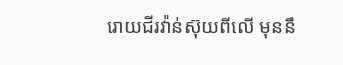រោយជីរវ៉ាន់ស៊ុយពីលើ មុននឹ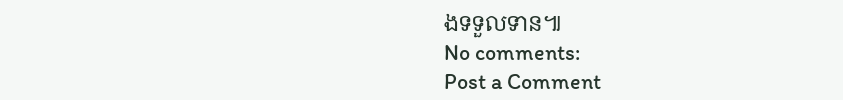ងទទួលទាន៕
No comments:
Post a Comment